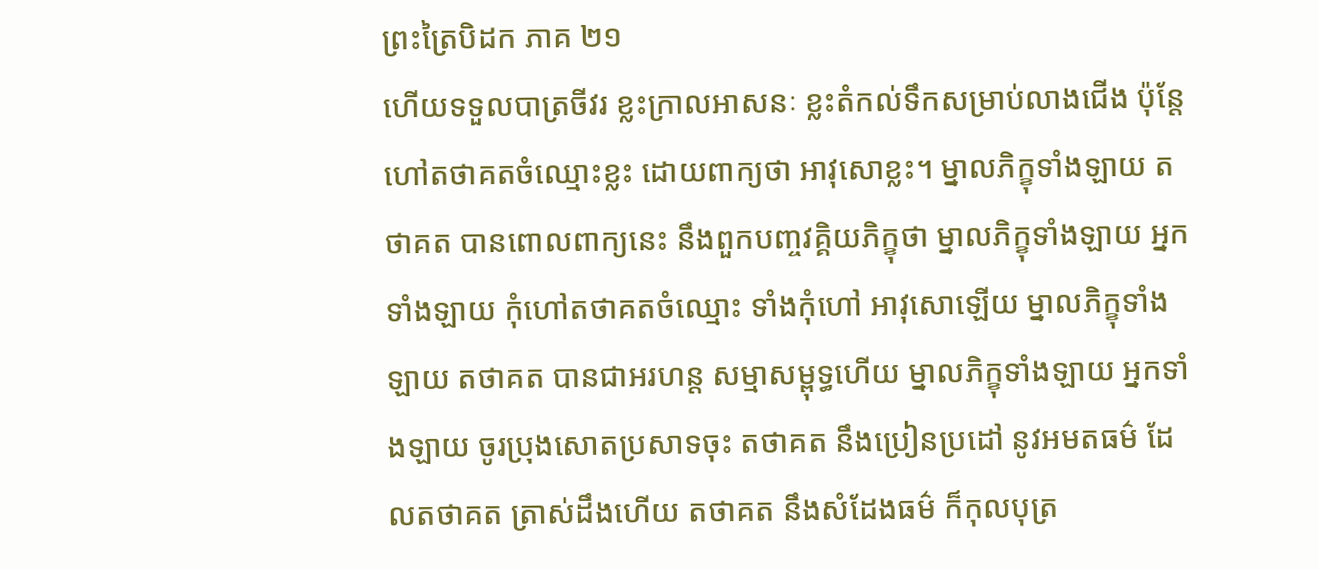ព្រះត្រៃបិដក ភាគ ២១
ហើយទទួលបាត្រចីវរ ខ្លះក្រាលអាសនៈ ខ្លះតំកល់ទឹកសម្រាប់លាងជើង ប៉ុន្តែហៅតថាគតចំឈ្មោះខ្លះ ដោយពាក្យថា អាវុសោខ្លះ។ ម្នាលភិក្ខុទាំងឡាយ តថាគត បានពោលពាក្យនេះ នឹងពួកបញ្ចវគ្គិយភិក្ខុថា ម្នាលភិក្ខុទាំងឡាយ អ្នកទាំងឡាយ កុំហៅតថាគតចំឈ្មោះ ទាំងកុំហៅ អាវុសោឡើយ ម្នាលភិក្ខុទាំងឡាយ តថាគត បានជាអរហន្ត សម្មាសម្ពុទ្ធហើយ ម្នាលភិក្ខុទាំងឡាយ អ្នកទាំងឡាយ ចូរប្រុងសោតប្រសាទចុះ តថាគត នឹងប្រៀនប្រដៅ នូវអមតធម៌ ដែលតថាគត ត្រាស់ដឹងហើយ តថាគត នឹងសំដែងធម៌ ក៏កុលបុត្រ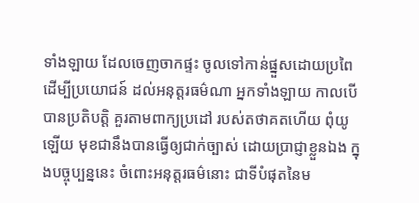ទាំងឡាយ ដែលចេញចាកផ្ទះ ចូលទៅកាន់ផ្នួសដោយប្រពៃ ដើម្បីប្រយោជន៍ ដល់អនុត្តរធម៌ណា អ្នកទាំងឡាយ កាលបើបានប្រតិបត្តិ គួរតាមពាក្យប្រដៅ របស់តថាគតហើយ ពុំយូឡើយ មុខជានឹងបានធ្វើឲ្យជាក់ច្បាស់ ដោយប្រាជ្ញាខ្លួនឯង ក្នុងបច្ចុប្បន្ននេះ ចំពោះអនុត្តរធម៌នោះ ជាទីបំផុតនៃម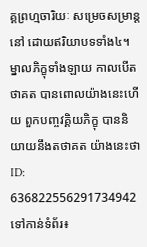គ្គព្រហ្មចារិយៈ សម្រេចសម្រាន្តនៅ ដោយឥរិយាបទទាំង៤។ ម្នាលភិក្ខុទាំងឡាយ កាលបើតថាគត បានពោលយ៉ាងនេះហើយ ពួកបញ្ចវគ្គិយភិក្ខុ បាននិយាយនឹងតថាគត យ៉ាងនេះថា
ID: 636822556291734942
ទៅកាន់ទំព័រ៖